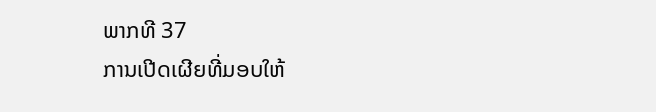ພາກທີ 37
ການເປີດເຜີຍທີ່ມອບໃຫ້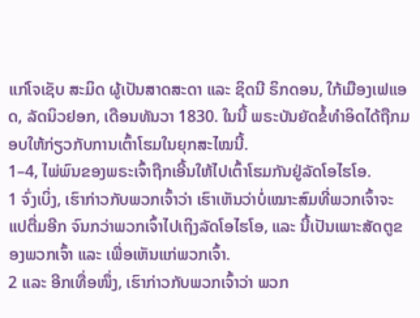ແກ່ໂຈເຊັບ ສະມິດ ຜູ້ເປັນສາດສະດາ ແລະ ຊິດນີ ຣິກດອນ, ໃກ້ເມືອງເຟແອດ, ລັດນິວຢອກ, ເດືອນທັນວາ 1830. ໃນນີ້ ພຣະບັນຍັດຂໍ້ທຳອິດໄດ້ຖືກມອບໃຫ້ກ່ຽວກັບການເຕົ້າໂຮມໃນຍຸກສະໄໝນີ້.
1–4, ໄພ່ພົນຂອງພຣະເຈົ້າຖືກເອີ້ນໃຫ້ໄປເຕົ້າໂຮມກັນຢູ່ລັດໂອໄຮໂອ.
1 ຈົ່ງເບິ່ງ, ເຮົາກ່າວກັບພວກເຈົ້າວ່າ ເຮົາເຫັນວ່າບໍ່ເໝາະສົມທີ່ພວກເຈົ້າຈະ ແປຕື່ມອີກ ຈົນກວ່າພວກເຈົ້າໄປເຖິງລັດໂອໄຮໂອ, ແລະ ນີ້ເປັນເພາະສັດຕູຂອງພວກເຈົ້າ ແລະ ເພື່ອເຫັນແກ່ພວກເຈົ້າ.
2 ແລະ ອີກເທື່ອໜຶ່ງ, ເຮົາກ່າວກັບພວກເຈົ້າວ່າ ພວກ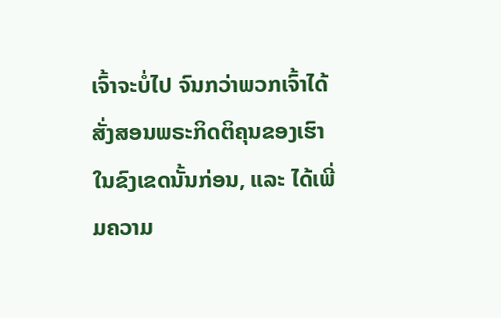ເຈົ້າຈະບໍ່ໄປ ຈົນກວ່າພວກເຈົ້າໄດ້ສັ່ງສອນພຣະກິດຕິຄຸນຂອງເຮົາໃນຂົງເຂດນັ້ນກ່ອນ, ແລະ ໄດ້ເພີ່ມຄວາມ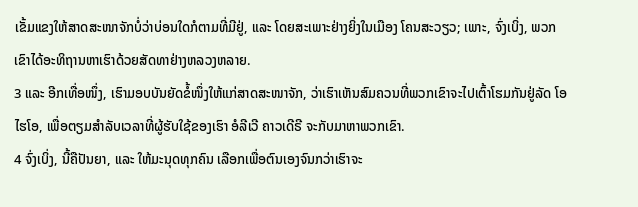ເຂັ້ມແຂງໃຫ້ສາດສະໜາຈັກບໍ່ວ່າບ່ອນໃດກໍຕາມທີ່ມີຢູ່, ແລະ ໂດຍສະເພາະຢ່າງຍິ່ງໃນເມືອງ ໂຄນສະວຽວ; ເພາະ, ຈົ່ງເບິ່ງ, ພວກເຂົາໄດ້ອະທິຖານຫາເຮົາດ້ວຍສັດທາຢ່າງຫລວງຫລາຍ.
3 ແລະ ອີກເທື່ອໜຶ່ງ, ເຮົາມອບບັນຍັດຂໍ້ໜຶ່ງໃຫ້ແກ່ສາດສະໜາຈັກ, ວ່າເຮົາເຫັນສົມຄວນທີ່ພວກເຂົາຈະໄປເຕົ້າໂຮມກັນຢູ່ລັດ ໂອໄຮໂອ, ເພື່ອຕຽມສຳລັບເວລາທີ່ຜູ້ຮັບໃຊ້ຂອງເຮົາ ອໍລີເວີ ຄາວເດີຣີ ຈະກັບມາຫາພວກເຂົາ.
4 ຈົ່ງເບິ່ງ, ນີ້ຄືປັນຍາ, ແລະ ໃຫ້ມະນຸດທຸກຄົນ ເລືອກເພື່ອຕົນເອງຈົນກວ່າເຮົາຈະ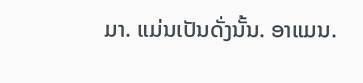ມາ. ແມ່ນເປັນດັ່ງນັ້ນ. ອາແມນ.